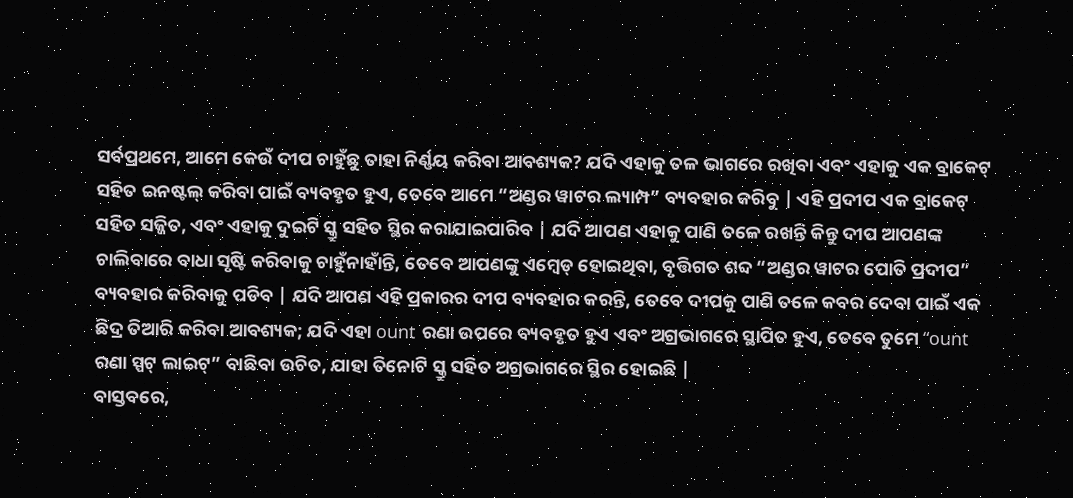ସର୍ବପ୍ରଥମେ, ଆମେ କେଉଁ ଦୀପ ଚାହୁଁଛୁ ତାହା ନିର୍ଣ୍ଣୟ କରିବା ଆବଶ୍ୟକ? ଯଦି ଏହାକୁ ତଳ ଭାଗରେ ରଖିବା ଏବଂ ଏହାକୁ ଏକ ବ୍ରାକେଟ୍ ସହିତ ଇନଷ୍ଟଲ୍ କରିବା ପାଇଁ ବ୍ୟବହୃତ ହୁଏ, ତେବେ ଆମେ “ଅଣ୍ଡର ୱାଟର ଲ୍ୟାମ୍ପ” ବ୍ୟବହାର କରିବୁ | ଏହି ପ୍ରଦୀପ ଏକ ବ୍ରାକେଟ୍ ସହିତ ସଜ୍ଜିତ, ଏବଂ ଏହାକୁ ଦୁଇଟି ସ୍କ୍ରୁ ସହିତ ସ୍ଥିର କରାଯାଇପାରିବ | ଯଦି ଆପଣ ଏହାକୁ ପାଣି ତଳେ ରଖନ୍ତି କିନ୍ତୁ ଦୀପ ଆପଣଙ୍କ ଚାଲିବାରେ ବାଧା ସୃଷ୍ଟି କରିବାକୁ ଚାହୁଁନାହାଁନ୍ତି, ତେବେ ଆପଣଙ୍କୁ ଏମ୍ବେଡ୍ ହୋଇଥିବା, ବୃତ୍ତିଗତ ଶବ୍ଦ “ଅଣ୍ଡର ୱାଟର ପୋତି ପ୍ରଦୀପ” ବ୍ୟବହାର କରିବାକୁ ପଡିବ | ଯଦି ଆପଣ ଏହି ପ୍ରକାରର ଦୀପ ବ୍ୟବହାର କରନ୍ତି, ତେବେ ଦୀପକୁ ପାଣି ତଳେ କବର ଦେବା ପାଇଁ ଏକ ଛିଦ୍ର ତିଆରି କରିବା ଆବଶ୍ୟକ; ଯଦି ଏହା ount ରଣା ଉପରେ ବ୍ୟବହୃତ ହୁଏ ଏବଂ ଅଗ୍ରଭାଗରେ ସ୍ଥାପିତ ହୁଏ, ତେବେ ତୁମେ “ount ରଣା ସ୍ପଟ୍ ଲାଇଟ୍” ବାଛିବା ଉଚିତ, ଯାହା ତିନୋଟି ସ୍କ୍ରୁ ସହିତ ଅଗ୍ରଭାଗରେ ସ୍ଥିର ହୋଇଛି |
ବାସ୍ତବରେ,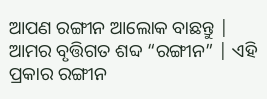ଆପଣ ରଙ୍ଗୀନ ଆଲୋକ ବାଛନ୍ତୁ | ଆମର ବୃତ୍ତିଗତ ଶବ୍ଦ “ରଙ୍ଗୀନ” | ଏହି ପ୍ରକାର ରଙ୍ଗୀନ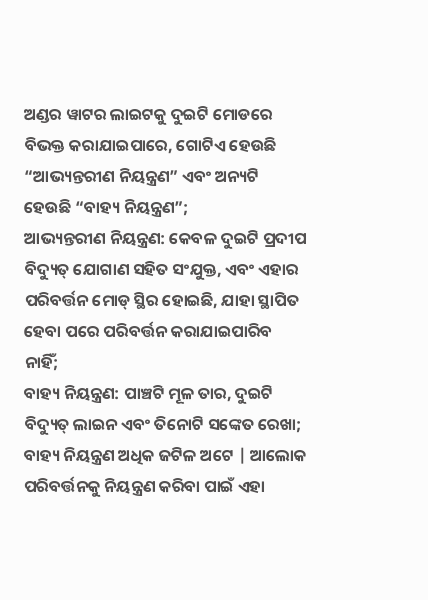ଅଣ୍ଡର ୱାଟର ଲାଇଟକୁ ଦୁଇଟି ମୋଡରେ ବିଭକ୍ତ କରାଯାଇପାରେ, ଗୋଟିଏ ହେଉଛି “ଆଭ୍ୟନ୍ତରୀଣ ନିୟନ୍ତ୍ରଣ” ଏବଂ ଅନ୍ୟଟି ହେଉଛି “ବାହ୍ୟ ନିୟନ୍ତ୍ରଣ”;
ଆଭ୍ୟନ୍ତରୀଣ ନିୟନ୍ତ୍ରଣ: କେବଳ ଦୁଇଟି ପ୍ରଦୀପ ବିଦ୍ୟୁତ୍ ଯୋଗାଣ ସହିତ ସଂଯୁକ୍ତ, ଏବଂ ଏହାର ପରିବର୍ତ୍ତନ ମୋଡ୍ ସ୍ଥିର ହୋଇଛି, ଯାହା ସ୍ଥାପିତ ହେବା ପରେ ପରିବର୍ତ୍ତନ କରାଯାଇପାରିବ ନାହିଁ;
ବାହ୍ୟ ନିୟନ୍ତ୍ରଣ: ପାଞ୍ଚଟି ମୂଳ ତାର, ଦୁଇଟି ବିଦ୍ୟୁତ୍ ଲାଇନ ଏବଂ ତିନୋଟି ସଙ୍କେତ ରେଖା; ବାହ୍ୟ ନିୟନ୍ତ୍ରଣ ଅଧିକ ଜଟିଳ ଅଟେ | ଆଲୋକ ପରିବର୍ତ୍ତନକୁ ନିୟନ୍ତ୍ରଣ କରିବା ପାଇଁ ଏହା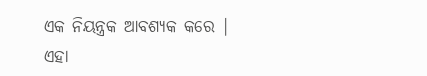ଏକ ନିୟନ୍ତ୍ରକ ଆବଶ୍ୟକ କରେ | ଏହା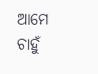ଆମେ ଚାହୁଁ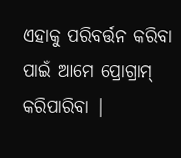ଏହାକୁ ପରିବର୍ତ୍ତନ କରିବା ପାଇଁ ଆମେ ପ୍ରୋଗ୍ରାମ୍ କରିପାରିବା |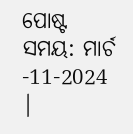ପୋଷ୍ଟ ସମୟ: ମାର୍ଚ -11-2024 |